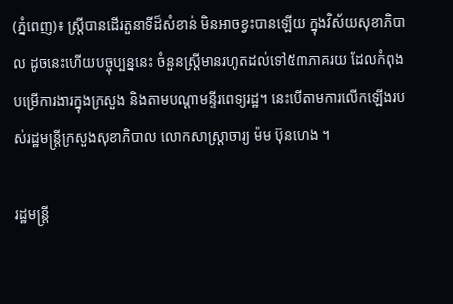(ភ្នំពេញ)៖ ស្ដ្រីបានដើរតួនាទីដ៏សំខាន់ មិនអាចខ្វះបានឡើយ ក្នុងវិស័យសុខាភិបាល ដូចនេះហើយបច្ចុប្បន្ននេះ ចំនួនស្ដ្រីមានរហូតដល់ទៅ៥៣ភាគរយ ដែលកំពុងបម្រើការងារក្នុងក្រសួង និងតាមបណ្ដាមន្ទីរពេទ្យរដ្ឋ។ នេះបើតាមការលើកឡើងរបស់រដ្ឋមន្ដ្រីក្រសួងសុខាភិបាល លោកសាស្ដ្រាចារ្យ ម៉ម ប៊ុនហេង ។

រដ្ឋមន្ដ្រី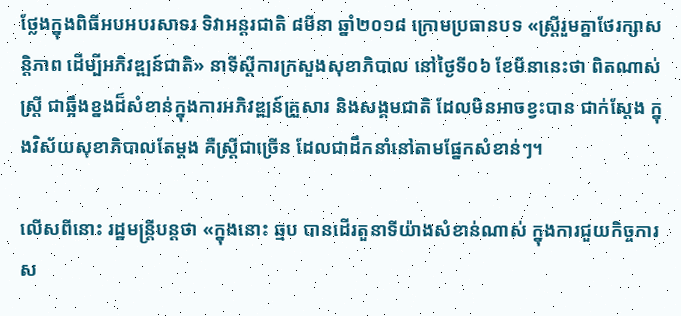ថ្លែងក្នុងពិធីអបអបរសាទរ ទិវាអន្ដរជាតិ ៨មីនា ឆ្នាំ២០១៨ ក្រោមប្រធានបទ «ស្រ្តីរួមគ្នាថែរក្សាសន្តិភាព ដើម្បីអភិវឌ្ឍន៍ជាតិ» នាទីស្ដីការក្រសួងសុខាភិបាល នៅថ្ងៃទី០៦ ខែមីនានេះថា ពិតណាស់ស្ដ្រី ជាឆ្អឹងខ្នងដ៏សំខាន់ក្នុងការអភិវឌ្ឍន៍គ្រួសារ និងសង្គមជាតិ ដែលមិនអាចខ្វះបាន ជាក់ស្ដែង ក្នុងវិស័យសុខាភិបាលតែម្ដង គឺស្ដ្រីជាច្រើន ដែលជាដឹកនាំនៅតាមផ្នែកសំខាន់ៗ។

លើសពីនោះ រដ្ឋមន្ដ្រីបន្ដថា «ក្នុងនោះ ឆ្មប បានដើរតួនាទីយ៉ាងសំខាន់ណាស់ ក្នុងការជួយកិច្ចការស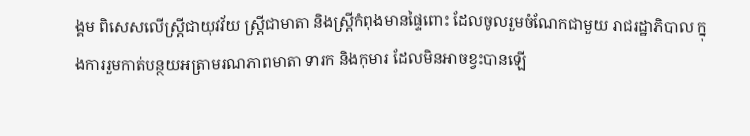ង្គម ពិសេសលើស្ដ្រីជាយុវវ័យ ស្ដ្រីជាមាតា និងស្ដ្រីកំពុងមានផ្ទៃពោះ ដែលចូលរួមចំណែកជាមួយ រាជរដ្ឋាភិបាល ក្នុងការរួមកាត់បន្ថយអត្រាមរណភាពមាតា ទារក និងកុមារ ដែលមិនអាចខ្វះបានឡើ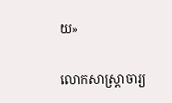យ»

លោកសាស្ដ្រាចារ្យ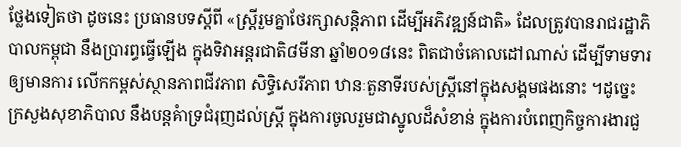ថ្លែងទៀតថា ដូចនេះ ប្រធានបទស្ដីពី «ស្រ្តីរួមគ្នាថែរក្សាសន្តិភាព ដើម្បីអភិវឌ្ឍន៍ជាតិ» ដែលត្រូវបានរាជរដ្ឋាភិបាលកម្ពុជា នឹងប្រារព្ធធ្វើឡើង ក្នុងទិវាអន្តរជាតិ៨មីនា ឆ្នាំ២០១៨នេះ ពិតជាចំគោលដៅណាស់ ដើម្បីទាមទារឲ្យមានការ លើកកម្ពស់ស្ថានភាពជីវភាព សិទ្ធិសេរីភាព ឋានៈតួនាទីរបស់ស្រ្តីនៅក្នុងសង្គមផងនោះ ។ដូច្នេះ ក្រសួងសុខាភិបាល នឹងបន្ដគំាទ្រជំរុញដល់ស្ដ្រី ក្នុងការចូលរួមជាស្នូលដ៏សំខាន់ ក្នុងការបំពេញកិច្ចការងារជួ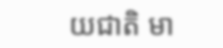យជាតិ មា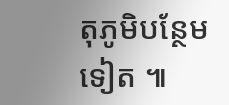តុភូមិបន្ថែមទៀត ៕